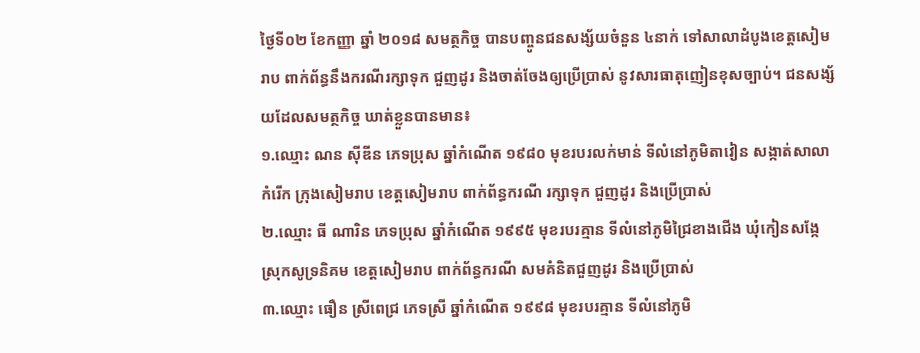ថ្ងៃទី០២ ខែកញ្ញា ឆ្នាំ ២០១៨ សមត្ថកិច្ច បានបញ្ចូនជនសង្ស័យចំនួន ៤នាក់ ទៅសាលាដំបូងខេត្តសៀមរាប ពាក់ព័ន្ធនឹងករណីរក្សាទុក ជួញដូរ និងចាត់ចែងឲ្យប្រើប្រាស់ នូវសារធាតុញៀនខុសច្បាប់។ ជនសង្ស័យដែលសមត្ថកិច្ច ឃាត់ខ្លួនបានមាន៖
១.ឈ្មោះ ណន ស៊ីឌីន ភេទប្រុស ឆ្នាំកំណើត ១៩៨០ មុខរបរលក់មាន់ ទីលំនៅភូមិតាវៀន សង្កាត់សាលាកំរើក ក្រុងសៀមរាប ខេត្តសៀមរាប ពាក់ព័ន្ធករណី រក្សាទុក ជួញដូរ និងប្រើប្រាស់
២.ឈ្មោះ ធី ណារិន ភេទប្រុស ឆ្នាំកំណើត ១៩៩៥ មុខរបរគ្មាន ទីលំនៅភូមិជ្រៃខាងជើង ឃុំកៀនសង្កែ ស្រុកសូទ្រនិគម ខេត្តសៀមរាប ពាក់ព័ន្ធករណី សមគំនិតជួញដូរ និងប្រើប្រាស់
៣.ឈ្មោះ ធឿន ស្រីពេជ្រ ភេទស្រី ឆ្នាំកំណើត ១៩៩៨ មុខរបរគ្មាន ទីលំនៅភូមិ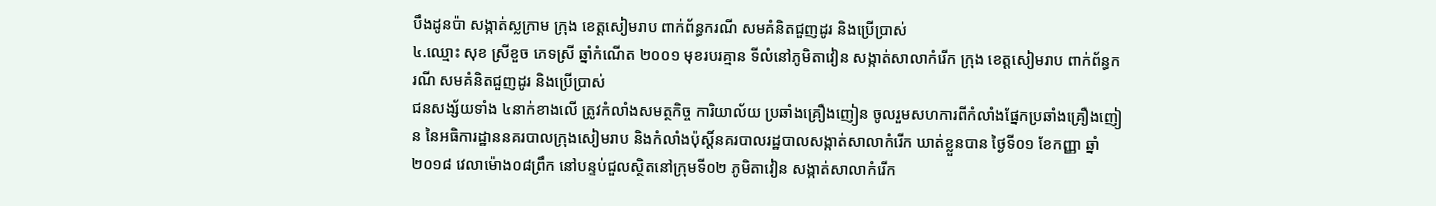បឹងដូនប៉ា សង្កាត់ស្លក្រាម ក្រុង ខេត្តសៀមរាប ពាក់ព័ន្ធករណី សមគំនិតជួញដូរ និងប្រើប្រាស់
៤.ឈ្មោះ សុខ ស្រីខួច ភេទស្រី ឆ្នាំកំណើត ២០០១ មុខរបរគ្មាន ទីលំនៅភូមិតាវៀន សង្កាត់សាលាកំរើក ក្រុង ខេត្តសៀមរាប ពាក់ព័ន្ធករណី សមគំនិតជួញដូរ និងប្រើប្រាស់
ជនសង្ស័យទាំង ៤នាក់ខាងលើ ត្រូវកំលាំងសមត្ថកិច្ច ការិយាល័យ ប្រឆាំងគ្រឿងញៀន ចូលរួមសហការពីកំលាំងផ្នែកប្រឆាំងគ្រឿងញៀន នៃអធិការដ្ឋាននគរបាលក្រុងសៀមរាប និងកំលាំងប៉ុស្តិ៍នគរបាលរដ្ឋបាលសង្កាត់សាលាកំរើក ឃាត់ខ្លួនបាន ថ្ងៃទី០១ ខែកញ្ញា ឆ្នាំ២០១៨ វេលាម៉ោង០៨ព្រឹក នៅបន្ទប់ជួលស្ថិតនៅក្រុមទី០២ ភូមិតាវៀន សង្កាត់សាលាកំរើក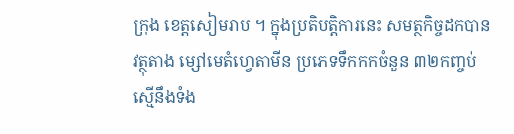ក្រុង ខេត្តសៀមរាប ។ ក្នុងប្រតិបត្តិការនេះ សមត្ថកិច្ចដកបាន វត្ថុតាង ម្សៅមេតំហ្វេតាមីន ប្រភេទទឹកកកចំនួន ៣២កញ្ចប់ ស្មើនឹងទំង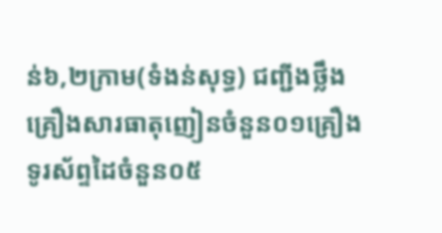ន់៦,២ក្រាម(ទំងន់សុទ្ធ) ជញ្ជីងថ្លឹងគ្រឿងសារធាតុញៀនចំនួន០១គ្រឿង ទូរស័ព្ទដៃចំនួន០៥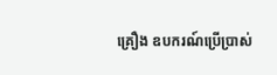គ្រឿង ឧបករណ៍ប្រើប្រាស់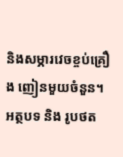និងសម្ភារវេចខ្ចប់គ្រឿង ញៀនមួយចំនួន។
អត្ថបទ និង រូបថត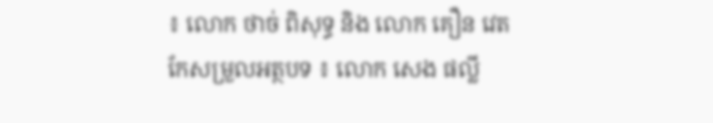៖ លោក ថាច់ ពិសុទ្ធ និង លោក គឿន វេត
កែសម្រួលអត្ថបទ ៖ លោក សេង ផល្លី